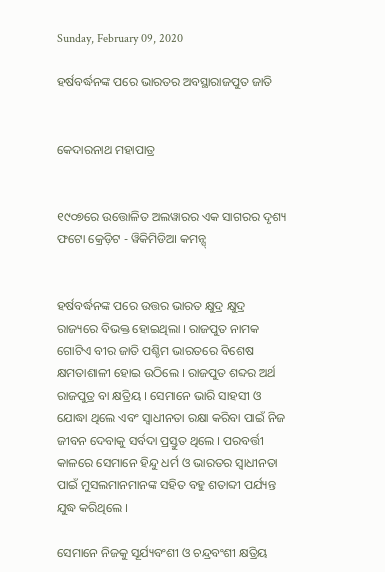Sunday, February 09, 2020

ହର୍ଷବର୍ଦ୍ଧନଙ୍କ ପରେ ଭାରତର ଅବସ୍ଥାରାଜପୁତ ଜାତି


କେଦାରନାଥ ମହାପାତ୍ର


୧୯୦୭ରେ ଉତ୍ତୋଳିତ ଅଲୱାରର ଏକ ସାଗରର ଦୃଶ୍ୟ
ଫଟୋ କ୍ରେଡ଼ିଟ - ୱିକିମିଡିଆ କମନ୍ସ୍


ହର୍ଷବର୍ଦ୍ଧନଙ୍କ ପରେ ଉତ୍ତର ଭାରତ କ୍ଷୁଦ୍ର କ୍ଷୁଦ୍ର ରାଜ୍ୟରେ ବିଭକ୍ତ ହୋଇଥିଲା । ରାଜପୁତ ନାମକ ଗୋଟିଏ ବୀର ଜାତି ପଶ୍ଚିମ ଭାରତରେ ବିଶେଷ କ୍ଷମତାଶାଳୀ ହୋଇ ଉଠିଲେ । ରାଜପୁତ ଶବ୍ଦର ଅର୍ଥ ରାଜପୁତ୍ର ବା କ୍ଷତ୍ରିୟ । ସେମାନେ ଭାରି ସାହସୀ ଓ ଯୋଦ୍ଧା ଥିଲେ ଏବଂ ସ୍ୱାଧୀନତା ରକ୍ଷା କରିବା ପାଇଁ ନିଜ ଜୀବନ ଦେବାକୁ ସର୍ବଦା ପ୍ରସ୍ତୁତ ଥିଲେ । ପରବର୍ତ୍ତୀ କାଳରେ ସେମାନେ ହିନ୍ଦୁ ଧର୍ମ ଓ ଭାରତର ସ୍ୱାଧୀନତା ପାଇଁ ମୁସଲମାନମାନଙ୍କ ସହିତ ବହୁ ଶତାବ୍ଦୀ ପର୍ଯ୍ୟନ୍ତ ଯୁଦ୍ଧ କରିଥିଲେ ।

ସେମାନେ ନିଜକୁ ସୂର୍ଯ୍ୟବଂଶୀ ଓ ଚନ୍ଦ୍ରବଂଶୀ କ୍ଷତ୍ରିୟ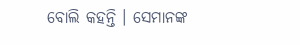ବୋଲି କହନ୍ତି । ସେମାନଙ୍କ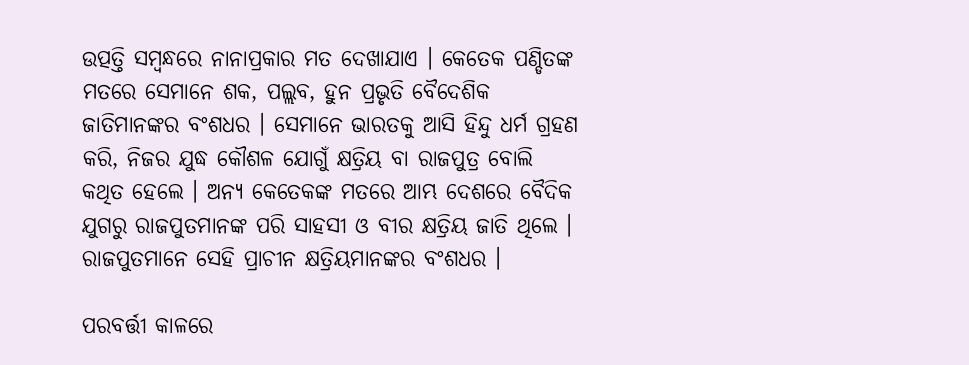ଉତ୍ପତ୍ତି ସମ୍ୱନ୍ଧରେ ନାନାପ୍ରକାର ମତ ଦେଖାଯାଏ । କେତେକ ପଣ୍ଡିତଙ୍କ ମତରେ ସେମାନେ ଶକ, ପଲ୍ଲବ, ହୁନ ପ୍ରଭୃତି ବୈଦେଶିକ ଜାତିମାନଙ୍କର ବଂଶଧର । ସେମାନେ ଭାରତକୁ ଆସି ହିନ୍ଦୁ ଧର୍ମ ଗ୍ରହଣ କରି, ନିଜର ଯୁଦ୍ଧ କୌଶଳ ଯୋଗୁଁ କ୍ଷତ୍ରିୟ ବା ରାଜପୁତ୍ର ବୋଲି କଥିତ ହେଲେ । ଅନ୍ୟ କେତେକଙ୍କ ମତରେ ଆମ୍ଭ ଦେଶରେ ବୈଦିକ ଯୁଗରୁ ରାଜପୁତମାନଙ୍କ ପରି ସାହସୀ ଓ ବୀର କ୍ଷତ୍ରିୟ ଜାତି ଥିଲେ । ରାଜପୁତମାନେ ସେହି ପ୍ରାଚୀନ କ୍ଷତ୍ରିୟମାନଙ୍କର ବଂଶଧର ।

ପରବର୍ତ୍ତୀ କାଳରେ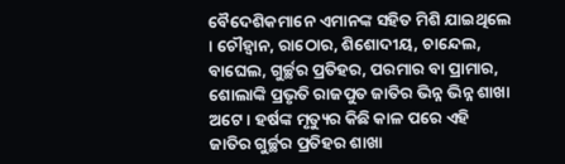ବୈଦେଶିକମାନେ ଏମାନଙ୍କ ସହିତ ମିଶି ଯାଇଥିଲେ । ଚୌହ୍ୱାନ, ରାଠୋର, ଶିଶୋଦୀୟ, ଚାନ୍ଦେଲ, ବାଘେଲ, ଗୁର୍ଚ୍ଛର ପ୍ରତିହର, ପରମାର ବା ପ୍ରାମାର, ଶୋଲାଙ୍କି ପ୍ରଭୃତି ରାଜପୁତ ଜାତିର ଭିନ୍ନ ଭିନ୍ନ ଶାଖା ଅଟେ । ହର୍ଷଙ୍କ ମୃତ୍ୟୁର କିଛି କାଳ ପରେ ଏହି ଜାତିର ଗୁର୍ଚ୍ଛର ପ୍ରତିହର ଶାଖା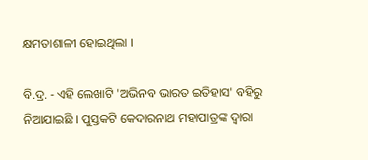କ୍ଷମତାଶାଳୀ ହୋଇଥିଲା ।

ବି.ଦ୍ର. - ଏହି ଲେଖାଟି 'ଅଭିନବ ଭାରତ ଇତିହାସ' ବହିରୁ ନିଆଯାଇଛି । ପୁସ୍ତକଟି କେଦାରନାଥ ମହାପାତ୍ରଙ୍କ ଦ୍ୱାରା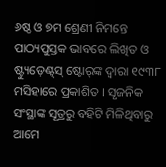୬ଷ୍ଠ ଓ ୭ମ ଶ୍ରେଣୀ ନିମନ୍ତେ ପାଠ୍ୟପୁସ୍ତକ ଭାବରେ ଲିଖିତ ଓ ଷ୍ଟ୍ୟୁଡ଼େଣ୍ଟ୍‌ସ୍ ଷ୍ଟୋର୍‌ଙ୍କ ଦ୍ୱାରା ୧୯୩୮ ମସିହାରେ ପ୍ରକାଶିତ । ସୃଜନିକ ସଂସ୍ଥାଙ୍କ ସୂତ୍ରରୁ ବହିଟି ମିଳିଥିବାରୁ ଆମେ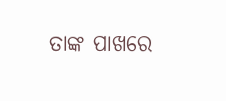ତାଙ୍କ ପାଖରେ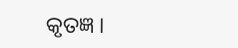କୃତଜ୍ଞ ।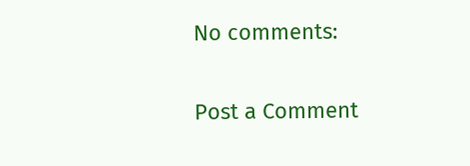No comments:

Post a Comment